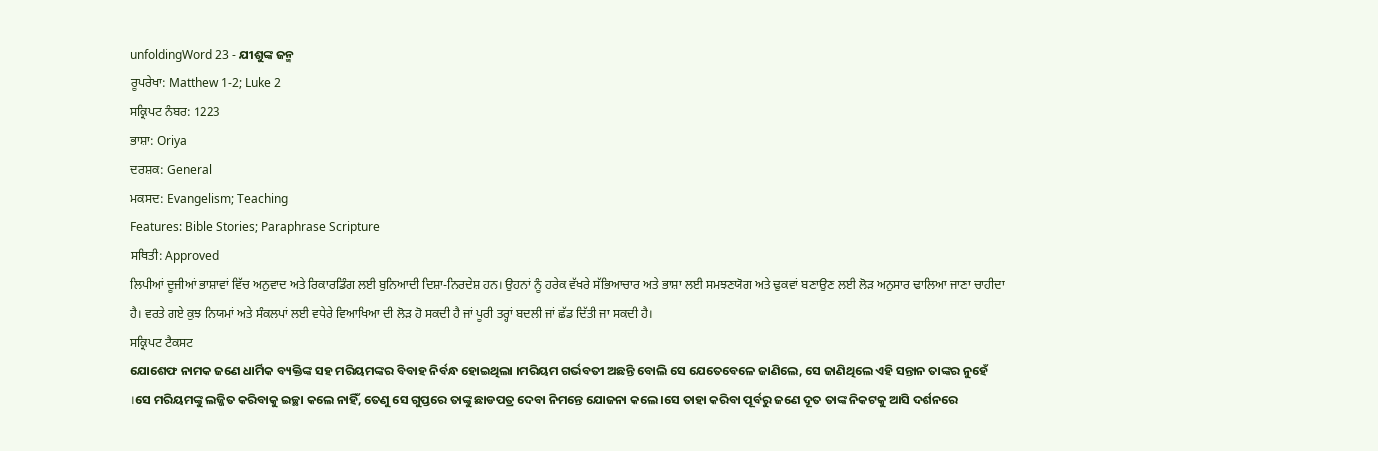unfoldingWord 23 - ଯୀଶୁଙ୍କ ଜନ୍ମ
ਰੂਪਰੇਖਾ: Matthew 1-2; Luke 2
ਸਕ੍ਰਿਪਟ ਨੰਬਰ: 1223
ਭਾਸ਼ਾ: Oriya
ਦਰਸ਼ਕ: General
ਮਕਸਦ: Evangelism; Teaching
Features: Bible Stories; Paraphrase Scripture
ਸਥਿਤੀ: Approved
ਲਿਪੀਆਂ ਦੂਜੀਆਂ ਭਾਸ਼ਾਵਾਂ ਵਿੱਚ ਅਨੁਵਾਦ ਅਤੇ ਰਿਕਾਰਡਿੰਗ ਲਈ ਬੁਨਿਆਦੀ ਦਿਸ਼ਾ-ਨਿਰਦੇਸ਼ ਹਨ। ਉਹਨਾਂ ਨੂੰ ਹਰੇਕ ਵੱਖਰੇ ਸੱਭਿਆਚਾਰ ਅਤੇ ਭਾਸ਼ਾ ਲਈ ਸਮਝਣਯੋਗ ਅਤੇ ਢੁਕਵਾਂ ਬਣਾਉਣ ਲਈ ਲੋੜ ਅਨੁਸਾਰ ਢਾਲਿਆ ਜਾਣਾ ਚਾਹੀਦਾ ਹੈ। ਵਰਤੇ ਗਏ ਕੁਝ ਨਿਯਮਾਂ ਅਤੇ ਸੰਕਲਪਾਂ ਲਈ ਵਧੇਰੇ ਵਿਆਖਿਆ ਦੀ ਲੋੜ ਹੋ ਸਕਦੀ ਹੈ ਜਾਂ ਪੂਰੀ ਤਰ੍ਹਾਂ ਬਦਲੀ ਜਾਂ ਛੱਡ ਦਿੱਤੀ ਜਾ ਸਕਦੀ ਹੈ।
ਸਕ੍ਰਿਪਟ ਟੈਕਸਟ
ଯୋଶେଫ ନାମକ ଜଣେ ଧାର୍ମିକ ବ୍ୟକ୍ତିଙ୍କ ସହ ମରିୟମଙ୍କର ବିବାହ ନିର୍ବନ୍ଧ ହୋଇଥିଲା ।ମରିୟମ ଗର୍ଭବତୀ ଅଛନ୍ତି ବୋଲି ସେ ଯେତେବେଳେ ଜାଣିଲେ, ସେ ଜାଣିଥିଲେ ଏହି ସନ୍ତାନ ତାଙ୍କର ନୁହେଁ ।ସେ ମରିୟମଙ୍କୁ ଲଜ୍ଜିତ କରିବାକୁ ଇଚ୍ଛା କଲେ ନାହିଁ, ତେଣୁ ସେ ଗୁପ୍ତରେ ତାଙ୍କୁ ଛାଡପତ୍ର ଦେବା ନିମନ୍ତେ ଯୋଜନା କଲେ ।ସେ ତାହା କରିବା ପୂର୍ବରୁ ଜଣେ ଦୂତ ତାଙ୍କ ନିକଟକୁ ଆସି ଦର୍ଶନରେ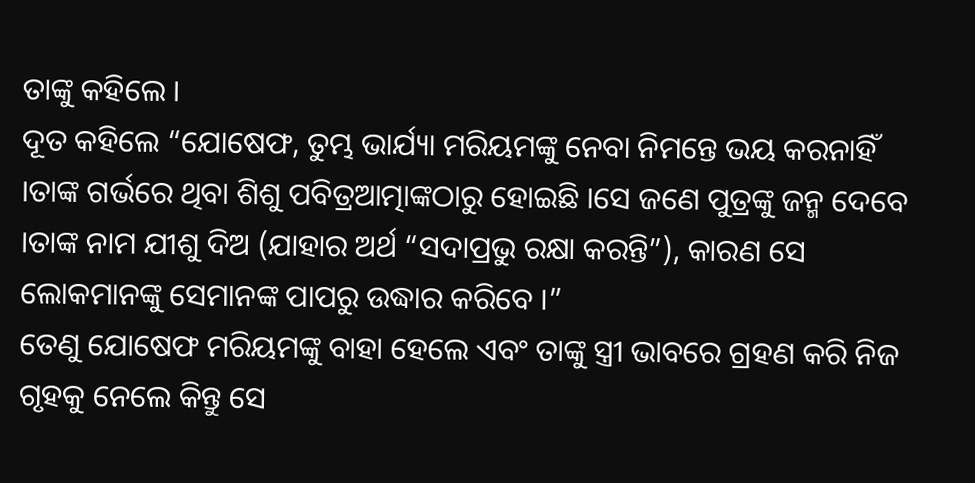ତାଙ୍କୁ କହିଲେ ।
ଦୂତ କହିଲେ “ଯୋଷେଫ, ତୁମ୍ଭ ଭାର୍ଯ୍ୟା ମରିୟମଙ୍କୁ ନେବା ନିମନ୍ତେ ଭୟ କରନାହିଁ ।ତାଙ୍କ ଗର୍ଭରେ ଥିବା ଶିଶୁ ପବିତ୍ରଆତ୍ମାଙ୍କଠାରୁ ହୋଇଛି ।ସେ ଜଣେ ପୁତ୍ରଙ୍କୁ ଜନ୍ମ ଦେବେ ।ତାଙ୍କ ନାମ ଯୀଶୁ ଦିଅ (ଯାହାର ଅର୍ଥ “ସଦାପ୍ରଭୁ ରକ୍ଷା କରନ୍ତି”), କାରଣ ସେ ଲୋକମାନଙ୍କୁ ସେମାନଙ୍କ ପାପରୁ ଉଦ୍ଧାର କରିବେ ।”
ତେଣୁ ଯୋଷେଫ ମରିୟମଙ୍କୁ ବାହା ହେଲେ ଏବଂ ତାଙ୍କୁ ସ୍ତ୍ରୀ ଭାବରେ ଗ୍ରହଣ କରି ନିଜ ଗୃହକୁ ନେଲେ କିନ୍ତୁ ସେ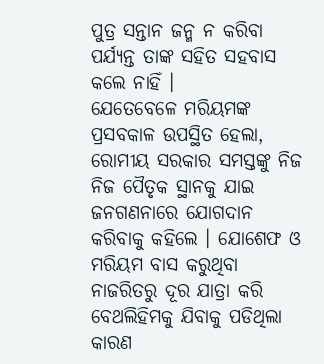ପୁତ୍ର ସନ୍ତାନ ଜନ୍ମ ନ କରିବା ପର୍ଯ୍ୟନ୍ତ ତାଙ୍କ ସହିତ ସହବାସ କଲେ ନାହିଁ ।
ଯେତେବେଳେ ମରିୟମଙ୍କ ପ୍ରସବକାଳ ଉପସ୍ଥିତ ହେଲା, ରୋମୀୟ ସରକାର ସମସ୍ତଙ୍କୁ ନିଜ ନିଜ ପୈତୃକ ସ୍ଥାନକୁ ଯାଇ ଜନଗଣନାରେ ଯୋଗଦାନ କରିବାକୁ କହିଲେ । ଯୋଶେଫ ଓ ମରିୟମ ବାସ କରୁଥିବା ନାଜରିତରୁ ଦୂର ଯାତ୍ରା କରି ବେଥଲିହିମକୁ ଯିବାକୁ ପଡିଥିଲା କାରଣ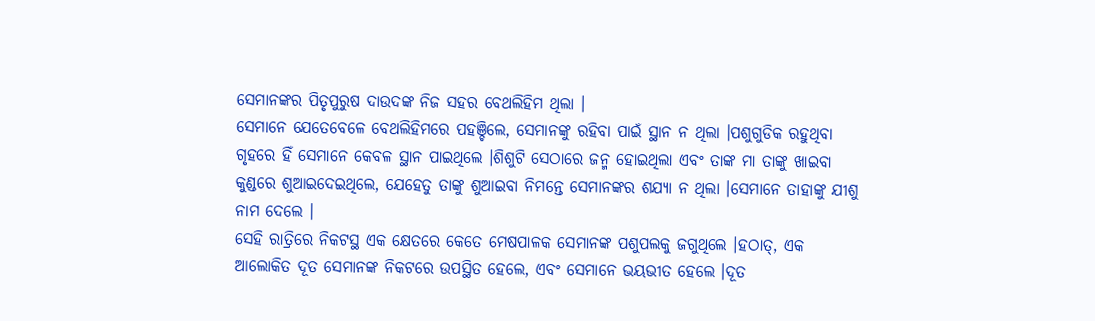ସେମାନଙ୍କର ପିତୃପୁରୁଷ ଦାଉଦଙ୍କ ନିଜ ସହର ବେଥଲିହିମ ଥିଲା ।
ସେମାନେ ଯେତେବେଳେ ବେଥଲିହିମରେ ପହଞ୍ଚିଲେ, ସେମାନଙ୍କୁ ରହିବା ପାଇଁ ସ୍ଥାନ ନ ଥିଲା ।ପଶୁଗୁଡିକ ରହୁଥିବା ଗୃହରେ ହିଁ ସେମାନେ କେବଳ ସ୍ଥାନ ପାଇଥିଲେ ।ଶିଶୁଟି ସେଠାରେ ଜନ୍ମ ହୋଇଥିଲା ଏବଂ ତାଙ୍କ ମା ତାଙ୍କୁ ଖାଇବା କୁଣ୍ଡରେ ଶୁଆଇଦେଇଥିଲେ, ଯେହେତୁ ତାଙ୍କୁ ଶୁଆଇବା ନିମନ୍ତେ ସେମାନଙ୍କର ଶଯ୍ୟା ନ ଥିଲା ।ସେମାନେ ତାହାଙ୍କୁ ଯୀଶୁ ନାମ ଦେଲେ ।
ସେହି ରାତ୍ରିରେ ନିକଟସ୍ଥ ଏକ କ୍ଷେତରେ କେତେ ମେଷପାଳକ ସେମାନଙ୍କ ପଶୁପଲକୁ ଜଗୁଥିଲେ ।ହଠାତ୍, ଏକ ଆଲୋକିତ ଦୂତ ସେମାନଙ୍କ ନିକଟରେ ଉପସ୍ଥିତ ହେଲେ, ଏବଂ ସେମାନେ ଭୟଭୀତ ହେଲେ ।ଦୂତ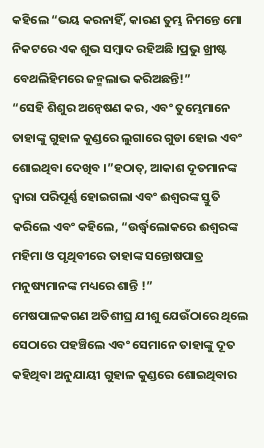କହିଲେ “ଭୟ କରନାହିଁ, କାରଣ ତୁମ୍ଭ ନିମନ୍ତେ ମୋ ନିକଟରେ ଏକ ଶୁଭ ସମ୍ବାଦ ରହିଅଛି ।ପ୍ରଭୁ ଖ୍ରୀଷ୍ଟ ବେଥଲିହିମରେ ଜନ୍ମଲାଭ କରିଅଛନ୍ତି!”
“ସେହି ଶିଶୁର ଅନ୍ବେଷଣ କର, ଏବଂ ତୁମ୍ଭେମାନେ ତାହାଙ୍କୁ ଗୁହାଳ କୁଣ୍ଡରେ ଲୁଗାରେ ଗୁଡା ହୋଇ ଏବଂ ଶୋଇଥିବା ଦେଖିବ ।”ହଠାତ୍, ଆକାଶ ଦୂତମାନଙ୍କ ଦ୍ବାରା ପରିପୂର୍ଣ୍ଣ ହୋଇଗଲା ଏବଂ ଈଶ୍ଵରଙ୍କ ସ୍ତୁତି କରିଲେ ଏବଂ କହିଲେ, “ଉର୍ଦ୍ଧ୍ବଲୋକରେ ଈଶ୍ଵରଙ୍କ ମହିମା ଓ ପୃଥିବୀରେ ତାହାଙ୍କ ସନ୍ତୋଷପାତ୍ର ମନୁଷ୍ୟମାନଙ୍କ ମଧ୍ୟରେ ଶାନ୍ତି !”
ମେଷପାଳକଗଣ ଅତିଶୀଘ୍ର ଯୀଶୁ ଯେଉଁଠାରେ ଥିଲେ ସେଠାରେ ପହଞ୍ଚିଲେ ଏବଂ ସେମାନେ ତାହାଙ୍କୁ ଦୂତ କହିଥିବା ଅନୁଯାୟୀ ଗୁହାଳ କୁଣ୍ଡରେ ଶୋଇଥିବାର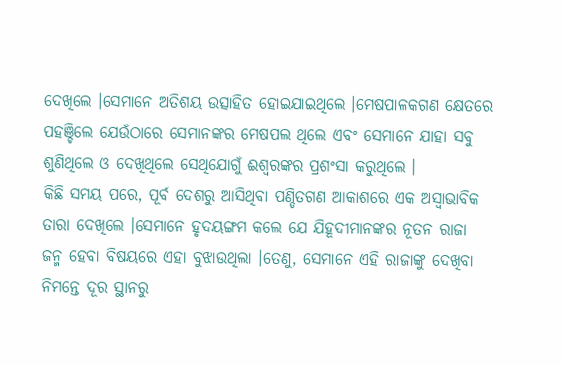ଦେଖିଲେ ।ସେମାନେ ଅତିଶୟ ଉତ୍ସାହିତ ହୋଇଯାଇଥିଲେ ।ମେଷପାଳକଗଣ କ୍ଷେତରେ ପହଞ୍ଚିଲେ ଯେଉଁଠାରେ ସେମାନଙ୍କର ମେଷପଲ ଥିଲେ ଏବଂ ସେମାନେ ଯାହା ସବୁ ଶୁଣିଥିଲେ ଓ ଦେଖିଥିଲେ ସେଥିଯୋଗୁଁ ଈଶ୍ଵରଙ୍କର ପ୍ରଶଂସା କରୁଥିଲେ ।
କିଛି ସମୟ ପରେ, ପୂର୍ବ ଦେଶରୁ ଆସିଥିବା ପଣ୍ଡିତଗଣ ଆକାଶରେ ଏକ ଅସ୍ୱାଭାବିକ ତାରା ଦେଖିଲେ ।ସେମାନେ ହୃଦୟଙ୍ଗମ କଲେ ଯେ ଯିହୂଦୀମାନଙ୍କର ନୂତନ ରାଜା ଜନ୍ମ ହେବା ବିଷୟରେ ଏହା ବୁଝାଉଥିଲା ।ତେଣୁ, ସେମାନେ ଏହି ରାଜାଙ୍କୁ ଦେଖିବା ନିମନ୍ତେ ଦୂର ସ୍ଥାନରୁ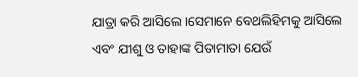ଯାତ୍ରା କରି ଆସିଲେ ।ସେମାନେ ବେଥଲିହିମକୁ ଆସିଲେ ଏବଂ ଯୀଶୁ ଓ ତାହାଙ୍କ ପିତାମାତା ଯେଉଁ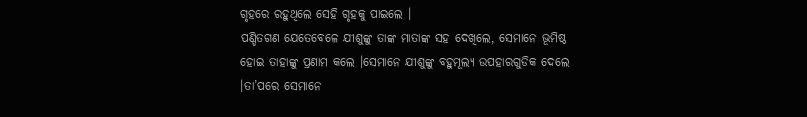ଗୃହରେ ରହୁଥିଲେ ସେହି ଗୃହକୁ ପାଇଲେ ।
ପଣ୍ଡିତଗଣ ଯେତେବେଳେ ଯୀଶୁଙ୍କୁ ତାଙ୍କ ମାତାଙ୍କ ସହ ଦେଖିଲେ, ସେମାନେ ଭୂମିଷ୍ଠ ହୋଇ ତାହାଙ୍କୁ ପ୍ରଣାମ କଲେ ।ସେମାନେ ଯୀଶୁଙ୍କୁ ବହୁମୂଲ୍ୟ ଉପହାରଗୁଡିକ ଦେଲେ ।ତା’ପରେ ସେମାନେ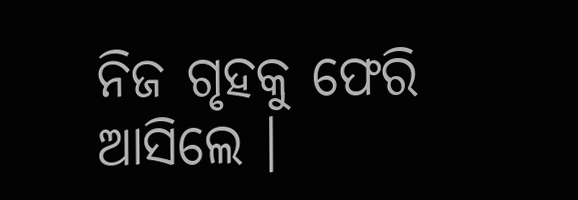ନିଜ ଗୃହକୁ ଫେରି ଆସିଲେ ।